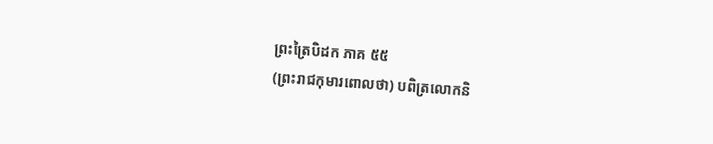ព្រះត្រៃបិដក ភាគ ៥៥
(ព្រះរាជកុមារពោលថា) បពិត្រលោកនិ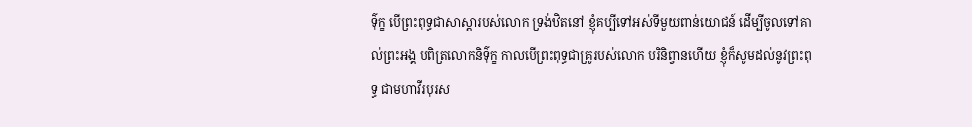ទ៌ុក្ខ បើព្រះពុទ្ធជាសាស្តារបស់លោក ទ្រង់ឋិតនៅ ខ្ញុំគប្បីទៅអស់ទីមួយពាន់យោជន៍ ដើម្បីចូលទៅគាល់ព្រះអង្គ បពិត្រលោកនិទ៌ុក្ខ កាលបើព្រះពុទ្ធជាគ្រូរបស់លោក បរិនិព្វានហើយ ខ្ញុំក៏សូមដល់នូវព្រះពុទ្ធ ជាមហាវីរបុរស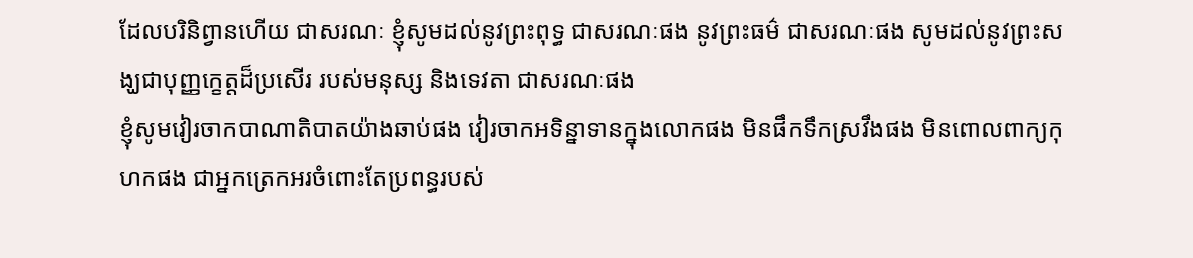ដែលបរិនិព្វានហើយ ជាសរណៈ ខ្ញុំសូមដល់នូវព្រះពុទ្ធ ជាសរណៈផង នូវព្រះធម៌ ជាសរណៈផង សូមដល់នូវព្រះសង្ឃជាបុញ្ញក្ខេត្តដ៏ប្រសើរ របស់មនុស្ស និងទេវតា ជាសរណៈផង
ខ្ញុំសូមវៀរចាកបាណាតិបាតយ៉ាងឆាប់ផង វៀរចាកអទិន្នាទានក្នុងលោកផង មិនផឹកទឹកស្រវឹងផង មិនពោលពាក្យកុហកផង ជាអ្នកត្រេកអរចំពោះតែប្រពន្ធរបស់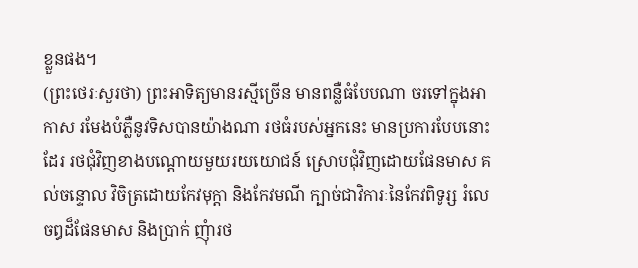ខ្លួនផង។
(ព្រះថេរៈសួរថា) ព្រះអាទិត្យមានរស្មីច្រើន មានពន្លឺធំបែបណា ចរទៅក្នុងអាកាស រមែងបំភ្លឺនូវទិសបានយ៉ាងណា រថធំរបស់អ្នកនេះ មានប្រការបែបនោះដែរ រថជុំវិញខាងបណ្តោយមួយរយយោជន៍ ស្រោបជុំវិញដោយផែនមាស គល់ចន្ទោល វិចិត្រដោយកែវមុក្តា និងកែវមណី ក្បាច់ជាវិការៈនៃកែវពិទូរ្ស រំលេចឰដ៏ផែនមាស និងប្រាក់ ញុំារថ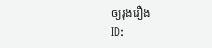ឲ្យរុងរឿង
ID: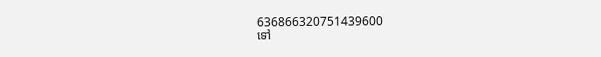636866320751439600
ទៅ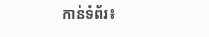កាន់ទំព័រ៖